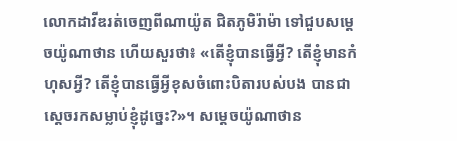លោកដាវីឌរត់ចេញពីណាយ៉ូត ជិតភូមិរ៉ាម៉ា ទៅជួបសម្ដេចយ៉ូណាថាន ហើយសួរថា៖ «តើខ្ញុំបានធ្វើអ្វី? តើខ្ញុំមានកំហុសអ្វី? តើខ្ញុំបានធ្វើអ្វីខុសចំពោះបិតារបស់បង បានជាស្ដេចរកសម្លាប់ខ្ញុំដូច្នេះ?»។ សម្ដេចយ៉ូណាថាន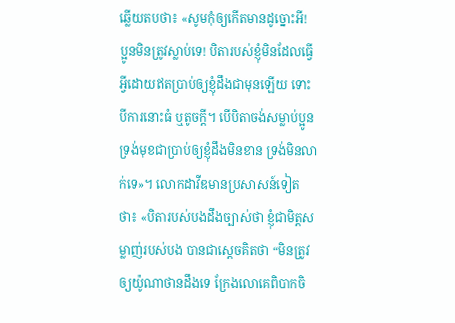ឆ្លើយតបថា៖ «សូមកុំឲ្យកើតមានដូច្នោះអី! ប្អូនមិនត្រូវស្លាប់ទេ! បិតារបស់ខ្ញុំមិនដែលធ្វើអ្វីដោយឥតប្រាប់ឲ្យខ្ញុំដឹងជាមុនឡើយ ទោះបីការនោះធំ ឬតូចក្ដី។ បើបិតាចង់សម្លាប់ប្អូន ទ្រង់មុខជាប្រាប់ឲ្យខ្ញុំដឹងមិនខាន ទ្រង់មិនលាក់ទេ»។ លោកដាវីឌមានប្រសាសន៍ទៀតថា៖ «បិតារបស់បងដឹងច្បាស់ថា ខ្ញុំជាមិត្តសម្លាញ់របស់បង បានជាស្ដេចគិតថា “មិនត្រូវឲ្យយ៉ូណាថានដឹងទេ ក្រែងលោគេពិបាកចិ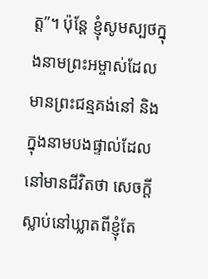ត្ត”។ ប៉ុន្តែ ខ្ញុំសូមស្បថក្នុងនាមព្រះអម្ចាស់ដែលមានព្រះជន្មគង់នៅ និងក្នុងនាមបងផ្ទាល់ដែលនៅមានជីវិតថា សេចក្ដីស្លាប់នៅឃ្លាតពីខ្ញុំតែ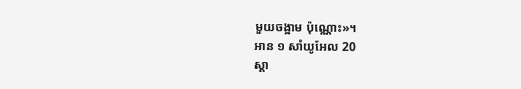មួយចង្អាម ប៉ុណ្ណោះ»។
អាន ១ សាំយូអែល 20
ស្ដា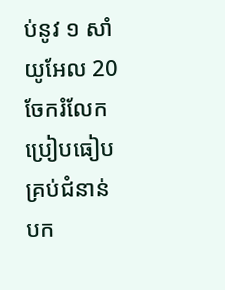ប់នូវ ១ សាំយូអែល 20
ចែករំលែក
ប្រៀបធៀបគ្រប់ជំនាន់បក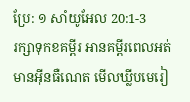ប្រែ: ១ សាំយូអែល 20:1-3
រក្សាទុកខគម្ពីរ អានគម្ពីរពេលអត់មានអ៊ីនធឺណេត មើលឃ្លីបមេរៀ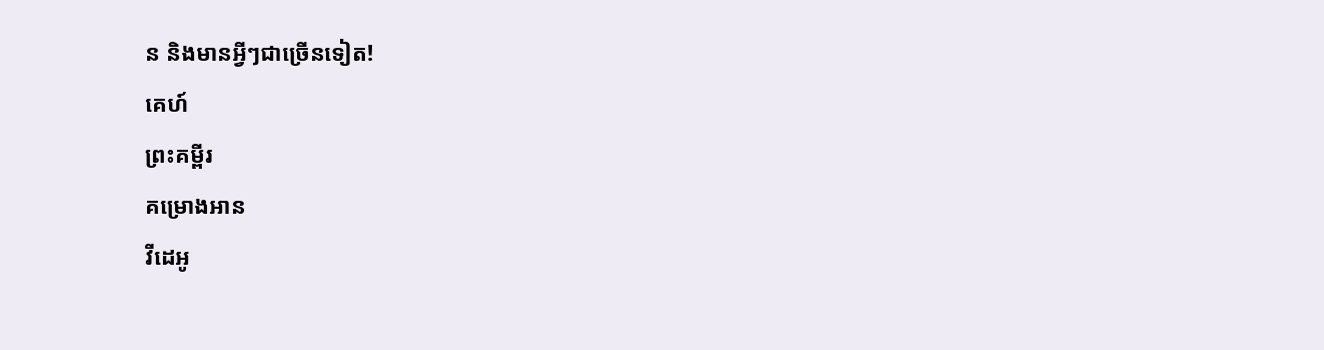ន និងមានអ្វីៗជាច្រើនទៀត!
គេហ៍
ព្រះគម្ពីរ
គម្រោងអាន
វីដេអូ